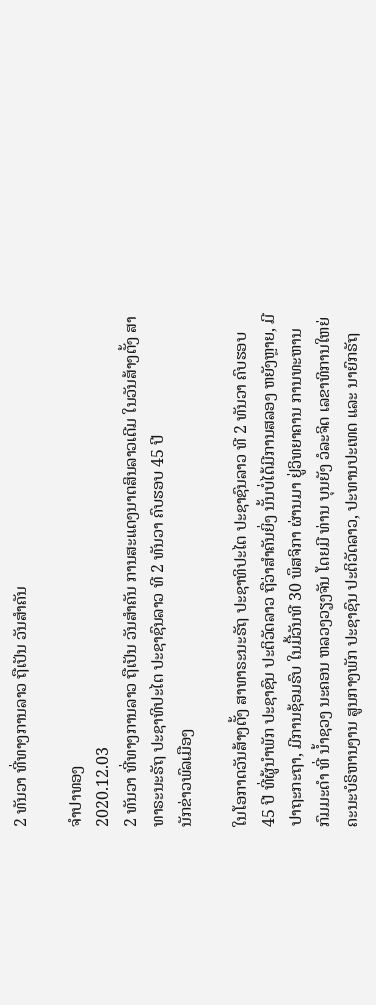2 ທັນວາ ທີ່ທາງການລາວ ຖືເປັນ ວັນສໍາຄັນ

ຈໍາປາທອງ
2020.12.03
2 ທັນວາ ທີ່ທາງການລາວ ຖືເປັນ ວັນສໍາຄັນ ການສະແດງນາຕສິນລາວເດີມ ໃນວັນສ້າງຕັ້ງ ສາທາຣະນະຣັຖ ປະຊາທິປະໄຕ ປະຊາຊົນລາວ ທີ 2 ທັນວາ ຄົບຮອບ 45 ປີ
ນັກຂ່າວພົລເມືອງ

ໃນໂອກາດວັນສ້າງຕັ້ງ ສາທາຣະນະຣັຖ ປະຊາທິປະໄຕ ປະຊາຊົນລາວ ທີ 2 ທັນວາ ຄົບຮອບ 45 ປີ ທີ່ຜູ້ນໍາພັກ ປະຊາຊົນ ປະຕິວັດລາວ ຖືວ່າສໍາຄັນຍິ່ງ ນັ້ນບໍ່ໄດ້ມີການສລອງ ຫຍັງຫຼາຍ, ມີປາຖະກະຖາ, ມີການຊ້ອມຣົບ ໃນມື້ວັນທີ 30 ພຶສຈິກາ ຜ່ານມາ ຢູ່ວິທຍາຄານ ການທະຫານກົມມະດໍາ ທີ່ ນໍ້າຊວງ ນະຄອນ ຫລວງວຽງຈັນ ໂດຍມີ ທ່ານ ບຸນຍັງ ວໍລະຈິດ ເລຂາທິການໃຫຍ່ ຄະນະບໍຣິຫານງານ ສູນກາງພັກ ປະຊາຊົນ ປະຕິວັດລາວ, ປະທານປະເທດ ແລະ ນາຍົກຣັຖ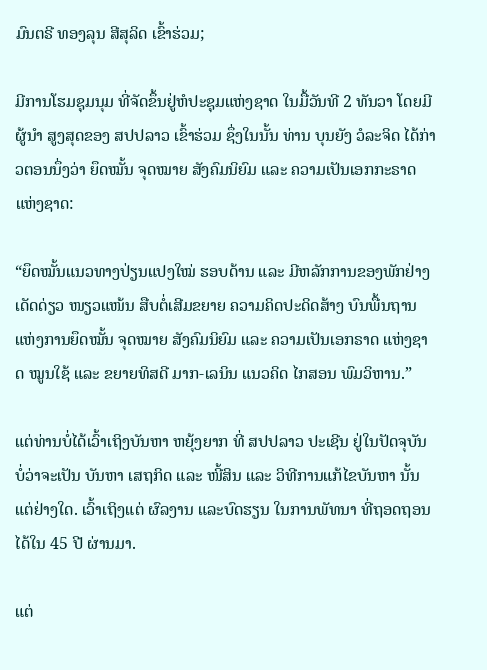ມົນຕຣີ ທອງລຸນ ສີສຸລິດ ເຂົ້າຮ່ວມ;

ມີການໂຮມຊຸມນຸມ ທີ່ຈັດຂຶ້ນຢູ່ຫໍປະຊຸມແຫ່ງຊາດ ໃນມື້ວັນທີ 2 ທັນວາ ໂດຍມີຜູ້ນໍາ ສູງສຸດຂອງ ສປປລາວ ເຂົ້າຮ່ວມ ຊຶ່ງໃນນັ້ນ ທ່ານ ບຸນຍັງ ວໍລະຈິດ ໄດ້ກ່າວຕອນນຶ່ງວ່າ ຍຶດໝັ້ນ ຈຸດໝາຍ ສັງຄົມນິຍົມ ແລະ ຄວາມເປັນເອກກະຣາດ ແຫ່ງຊາດ:

“ຍຶດໝັ້ນແນວທາງປ່ຽນແປງໃໝ່ ຮອບດ້ານ ແລະ ມີຫລັກການຂອງພັກຢ່າງເດັດດ່ຽວ ໜຽວແໜ້ນ ສືບຕໍ່ເສີມຂຍາຍ ຄວາມຄິດປະດິດສ້າງ ບົນພື້ນຖານ ແຫ່ງການຍຶດໝັ້ນ ຈຸດໝາຍ ສັງຄົມນິຍົມ ແລະ ຄວາມເປັນເອກຣາດ ແຫ່ງຊາດ ໝູນໃຊ້ ແລະ ຂຍາຍທິສດີ ມາກ-ເລນິນ ແນວຄິດ ໄກສອນ ພົມວິຫານ.”

ແຕ່ທ່ານບໍ່ໄດ້ເວົ້າເຖິງບັນຫາ ຫຍຸ້ງຍາກ ທີ່ ສປປລາວ ປະເຊີນ ຢູ່ໃນປັດຈຸບັນ ບໍ່ວ່າຈະເປັນ ບັນຫາ ເສຖກິດ ແລະ ໜີ້ສິນ ແລະ ວິທີການແກ້ໄຂບັນຫາ ນັ້ນແຕ່ຢ່າງໃດ. ເວົ້າເຖິງແຕ່ ຜົລງານ ແລະບົດຮຽນ ໃນການພັທນາ ທີ່ຖອດຖອນໄດ້ໃນ 45 ປີ ຜ່ານມາ.

ແຕ່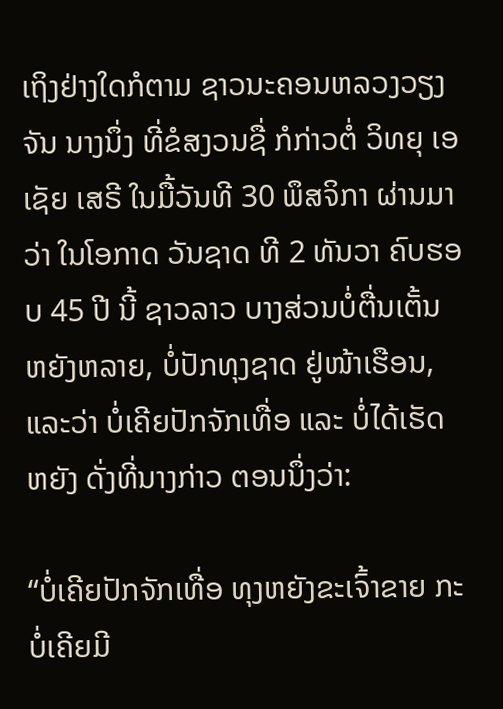ເຖິງຢ່າງໃດກໍຕາມ ຊາວນະຄອນຫລວງວຽງຈັນ ນາງນຶ່ງ ທີ່ຂໍສງວນຊື່ ກໍກ່າວຕໍ່ ວິທຍຸ ເອເຊັຍ ເສຣີ ໃນມື້ວັນທີ 30 ພຶສຈິກາ ຜ່ານມາວ່າ ໃນໂອກາດ ວັນຊາດ ທີ 2 ທັນວາ ຄົບຮອບ 45 ປີ ນີ້ ຊາວລາວ ບາງສ່ວນບໍ່ຕື່ນເຕັ້ນ ຫຍັງຫລາຍ, ບໍ່ປັກທຸງຊາດ ຢູ່ໜ້າເຮືອນ, ແລະວ່າ ບໍ່ເຄີຍປັກຈັກເທື່ອ ແລະ ບໍ່ໄດ້ເຮັດຫຍັງ ດັ່ງທີ່ນາງກ່າວ ຕອນນຶ່ງວ່າ:

“ບໍ່ເຄີຍປັກຈັກເທື່ອ ທຸງຫຍັງຂະເຈົ້າຂາຍ ກະບໍ່ເຄີຍມີ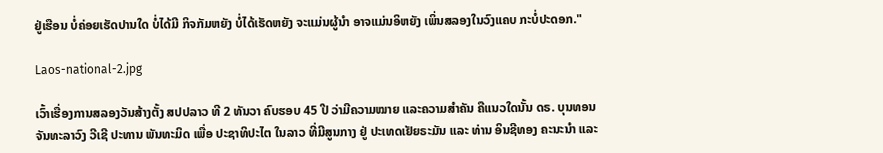ຢູ່ເຮືອນ ບໍ່ຄ່ອຍເຮັດປານໃດ ບໍ່ໄດ້ມີ ກິຈກັມຫຍັງ ບໍ່ໄດ້ເຮັດຫຍັງ ຈະແມ່ນຜູ້ນໍາ ອາຈແມ່ນອິຫຍັງ ເພິ່ນສລອງໃນວົງແຄບ ກະບໍ່ປະດອກ."

Laos-national-2.jpg

ເວົ້າເຮື່ອງການສລອງວັນສ້າງຕັ້ງ ສປປລາວ ທີ 2 ທັນວາ ຄົບຮອບ 45 ປີ ວ່າມີຄວາມໝາຍ ແລະຄວາມສໍາຄັນ ຄືແນວໃດນັ້ນ ດຣ. ບຸນທອນ ຈັນທະລາວົງ ວີເຊີ ປະທານ ພັນທະມິດ ເພື່ອ ປະຊາທິປະໄຕ ໃນລາວ ທີ່ມີສູນກາງ ຢູ່ ປະເທດເຢັຍຣະມັນ ແລະ ທ່ານ ອິນຊີທອງ ຄະນະນໍາ ແລະ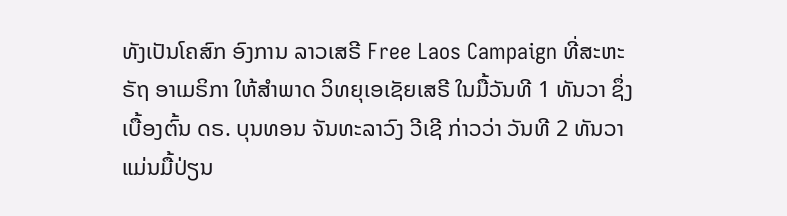ທັງເປັນໂຄສົກ ອົງການ ລາວເສຣີ Free Laos Campaign ທີ່ສະຫະຣັຖ ອາເມຣິກາ ໃຫ້ສໍາພາດ ວິທຍຸເອເຊັຍເສຣີ ໃນມື້ວັນທີ 1 ທັນວາ ຊຶ່ງເບື້ອງຕົ້ນ ດຣ. ບຸນທອນ ຈັນທະລາວົງ ວີເຊີ ກ່າວວ່າ ວັນທີ 2 ທັນວາ ແມ່ນມື້ປ່ຽນ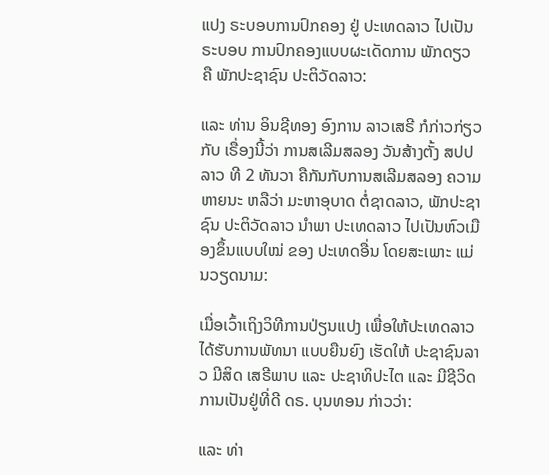ແປງ ຣະບອບການປົກຄອງ ຢູ່ ປະເທດລາວ ໄປເປັນຣະບອບ ການປົກຄອງແບບຜະເດັດການ ພັກດຽວ ຄື ພັກປະຊາຊົນ ປະຕິວັດລາວ:

ແລະ ທ່ານ ອິນຊີທອງ ອົງການ ລາວເສຣີ ກໍກ່າວກ່ຽວກັບ ເຣື່ອງນີ້ວ່າ ການສເລີມສລອງ ວັນສ້າງຕັ້ງ ສປປລາວ ທີ 2 ທັນວາ ຄືກັນກັບການສເລີມສລອງ ຄວາມຫາຍນະ ຫລືວ່າ ມະຫາອຸບາດ ຕໍ່ຊາດລາວ, ພັກປະຊາຊົນ ປະຕິວັດລາວ ນໍາພາ ປະເທດລາວ ໄປເປັນຫົວເມືອງຂຶ້ນແບບໃໝ່ ຂອງ ປະເທດອື່ນ ໂດຍສະເພາະ ແມ່ນວຽດນາມ:

ເມື່ອເວົ້າເຖິງວິທີການປ່ຽນແປງ ເພື່ອໃຫ້ປະເທດລາວໄດ້ຮັບການພັທນາ ແບບຍືນຍົງ ເຮັດໃຫ້ ປະຊາຊົນລາວ ມີສິດ ເສຣີພາບ ແລະ ປະຊາທິປະໄຕ ແລະ ມີຊີວິດການເປັນຢູ່ທີ່ດີ ດຣ. ບຸນທອນ ກ່າວວ່າ:

ແລະ ທ່າ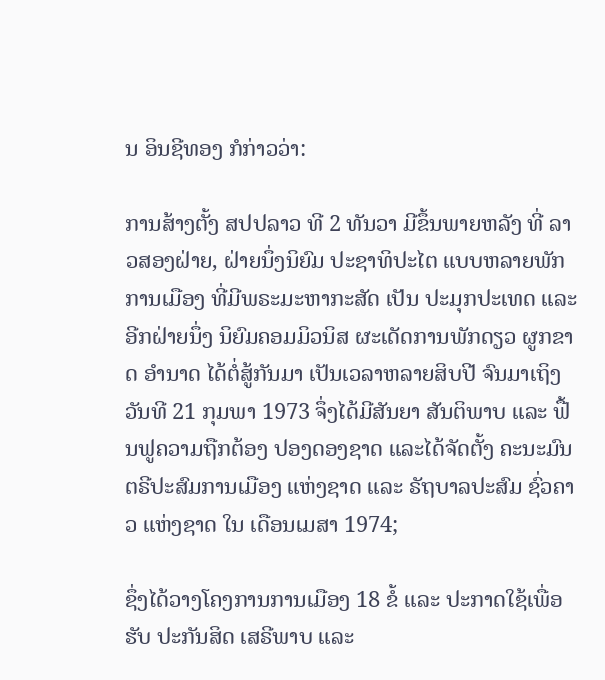ນ ອິນຊີທອງ ກໍກ່າວວ່າ:

ການສ້າງຕັ້ງ ສປປລາວ ທີ 2 ທັນວາ ມີຂຶ້ນພາຍຫລັງ ທີ່ ລາວສອງຝ່າຍ, ຝ່າຍນຶ່ງນິຍົມ ປະຊາທິປະໄຕ ແບບຫລາຍພັກການເມືອງ ທີ່ມີພຣະມະຫາກະສັດ ເປັນ ປະມຸກປະເທດ ແລະ ອີກຝ່າຍນຶ່ງ ນິຍົມຄອມມິວນິສ ຜະເດັດການພັກດຽວ ຜູກຂາດ ອໍານາດ ໄດ້ຕໍ່ສູ້ກັນມາ ເປັນເວລາຫລາຍສິບປີ ຈົນມາເຖິງ ວັນທີ 21 ກຸມພາ 1973 ຈຶ່ງໄດ້ມີສັນຍາ ສັນຕິພາບ ແລະ ຟື້ນຟູຄວາມຖືກຕ້ອງ ປອງດອງຊາດ ແລະໄດ້ຈັດຕັ້ງ ຄະນະມົນຕຣີປະສົມການເມືອງ ແຫ່ງຊາດ ແລະ ຣັຖບາລປະສົມ ຊົ່ວຄາວ ແຫ່ງຊາດ ໃນ ເດືອນເມສາ 1974;

ຊຶ່ງໄດ້ວາງໂຄງການການເມືອງ 18 ຂໍ້ ແລະ ປະກາດໃຊ້ເພື່ອຮັບ ປະກັນສິດ ເສຣີພາບ ແລະ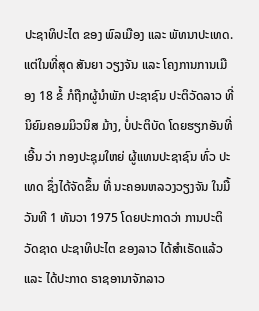ປະຊາທິປະໄຕ ຂອງ ພົລເມືອງ ແລະ ພັທນາປະເທດ. ແຕ່ໃນທີ່ສຸດ ສັນຍາ ວຽງຈັນ ແລະ ໂຄງການການເມືອງ 18 ຂໍ້ ກໍຖືກຜູ້ນໍາພັກ ປະຊາຊົນ ປະຕິວັດລາວ ທີ່ ນິຍົມຄອມມິວນິສ ມ້າງ, ບໍ່ປະຕິບັດ ໂດຍຮຽກອັນທີ່ເອີ້ນ ວ່າ ກອງປະຊຸມໃຫຍ່ ຜູ້ແທນປະຊາຊົນ ທົ່ວ ປະເທດ ຊຶ່ງໄດ້ຈັດຂຶ້ນ ທີ່ ນະຄອນຫລວງວຽງຈັນ ໃນມື້ວັນທີ 1 ທັນວາ 1975 ໂດຍປະກາດວ່າ ການປະຕິວັດຊາດ ປະຊາທິປະໄຕ ຂອງລາວ ໄດ້ສໍາເຣັດແລ້ວ ແລະ ໄດ້ປະກາດ ຣາຊອານາຈັກລາວ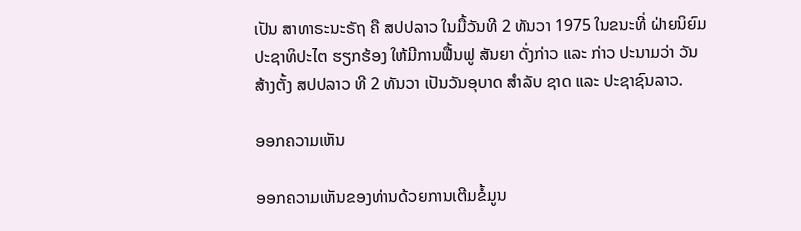ເປັນ ສາທາຣະນະຣັຖ ຄື ສປປລາວ ໃນມື້ວັນທີ 2 ທັນວາ 1975 ໃນຂນະທີ່ ຝ່າຍນິຍົມ ປະຊາທິປະໄຕ ຮຽກຮ້ອງ ໃຫ້ມີການຟື້ນຟູ ສັນຍາ ດັ່ງກ່າວ ແລະ ກ່າວ ປະນາມວ່າ ວັນສ້າງຕັ້ງ ສປປລາວ ທີ 2 ທັນວາ ເປັນວັນອຸບາດ ສໍາລັບ ຊາດ ແລະ ປະຊາຊົນລາວ.

ອອກຄວາມເຫັນ

ອອກຄວາມເຫັນຂອງທ່ານດ້ວຍການເຕີມຂໍ້ມູນ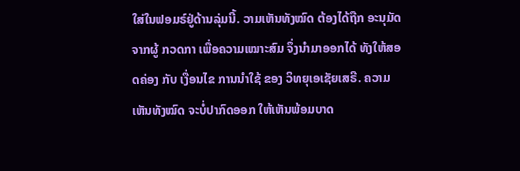ໃສ່ໃນຟອມຣ໌ຢູ່ດ້ານລຸ່ມນີ້. ວາມເຫັນທັງໝົດ ຕ້ອງໄດ້ຖືກ ອະນຸມັດ ຈາກຜູ້ ກວດກາ ເພື່ອຄວາມເໝາະສົມ ຈຶ່ງນໍາມາອອກໄດ້ ທັງໃຫ້ສອດຄ່ອງ ກັບ ເງື່ອນໄຂ ການນຳໃຊ້ ຂອງ ວິທຍຸເອເຊັຍເສຣີ. ຄວາມເຫັນທັງໝົດ ຈະບໍ່ປາກົດອອກ ໃຫ້ເຫັນພ້ອມບາດ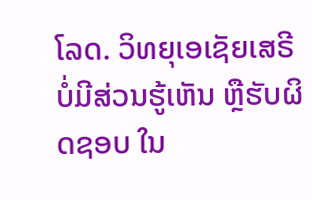ໂລດ. ວິທຍຸເອເຊັຍເສຣີ ບໍ່ມີສ່ວນຮູ້ເຫັນ ຫຼືຮັບຜິດຊອບ ໃນ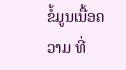ຂໍ້ມູນເນື້ອຄວາມ ທີ່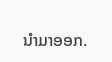ນໍາມາອອກ.